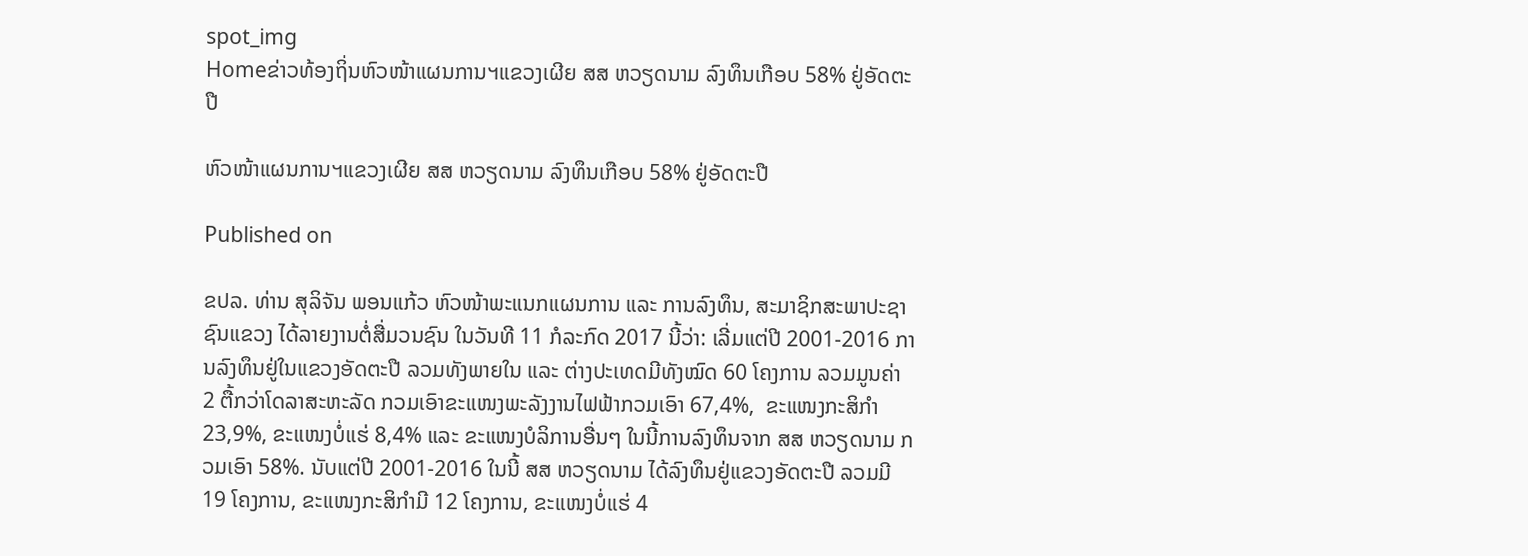spot_img
Homeຂ່າວທ້ອງຖິ່ນຫົວໜ້າແຜນການຯແຂວງເຜີຍ ສສ ຫວຽດນາມ ລົງທຶນເກືອບ 58% ຢູ່ອັດຕະປື

ຫົວໜ້າແຜນການຯແຂວງເຜີຍ ສສ ຫວຽດນາມ ລົງທຶນເກືອບ 58% ຢູ່ອັດຕະປື

Published on

ຂປລ. ທ່ານ ສຸລິຈັນ ພອນແກ້ວ ຫົວໜ້າພະແນກແຜນການ ແລະ ການລົງທຶນ, ສະມາຊິກສະພາປະຊາຊົນແຂວງ ໄດ້ລາຍງານຕໍ່ສື່ມວນຊົນ ໃນວັນທີ 11 ກໍລະກົດ 2017 ນີ້ວ່າ: ເລີ່ມແຕ່ປີ 2001-2016 ການລົງທຶນຢູ່ໃນແຂວງອັດຕະປື ລວມທັງພາຍໃນ ແລະ ຕ່າງປະເທດມີທັງໝົດ 60 ໂຄງການ ລວມມູນຄ່າ 2 ຕື້ກວ່າໂດລາສະຫະລັດ ກວມເອົາຂະແໜງພະລັງງານໄຟຟ້າກວມເອົາ 67,4%,  ຂະແໜງກະສິກໍາ 23,9%, ຂະແໜງບໍ່ແຮ່ 8,4% ແລະ ຂະແໜງບໍລິການອື່ນໆ ໃນນີ້ການລົງທຶນຈາກ ສສ ຫວຽດນາມ ກວມເອົາ 58%. ນັບແຕ່ປີ 2001-2016 ໃນນີ້ ສສ ຫວຽດນາມ ໄດ້ລົງທຶນຢູ່ແຂວງອັດຕະປື ລວມມີ 19 ໂຄງການ, ຂະແໜງກະສິກໍາມີ 12 ໂຄງການ, ຂະແໜງບໍ່ແຮ່ 4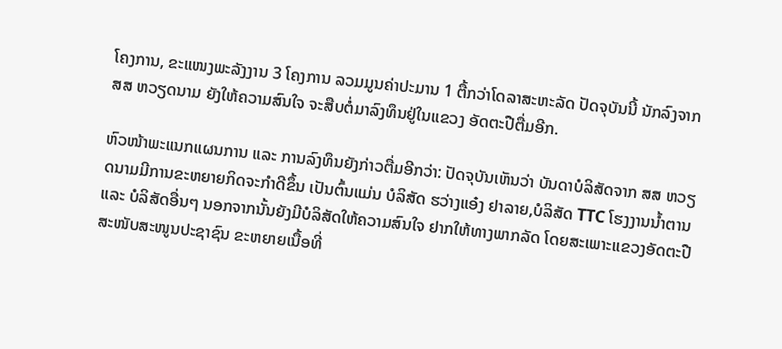ໂຄງການ, ຂະແໜງພະລັງງານ 3 ໂຄງການ ລວມມູນຄ່າປະມານ 1 ຕື້ກວ່າໂດລາສະຫະລັດ ປັດຈຸບັນນີ້ ນັກລົງຈາກ ສສ ຫວຽດນາມ ຍັງໃຫ້ຄວາມສົນໃຈ ຈະສືບຕໍ່ມາລົງທຶນຢູ່ໃນແຂວງ ອັດຕະປືຕື່ມອີກ.

ຫົວໜ້າພະແນກແຜນການ ແລະ ການລົງທຶນຍັງກ່າວຕື່ມອີກວ່າ: ປັດຈຸບັນເຫັນວ່າ ບັນດາບໍລິສັດຈາກ ສສ ຫວຽດນາມມີການຂະຫຍາຍກິດຈະກຳດີຂຶ້ນ ເປັນຕົ້ນແມ່ນ ບໍລິສັດ ຮວ່າງແອ໋ງ ຢາລາຍ,ບໍລິສັດ TTC ໂຮງງານນໍ້າຕານ ແລະ ບໍລິສັດອື່ນໆ ນອກຈາກນັ້ນຍັງມີບໍລິສັດໃຫ້ຄວາມສົນໃຈ ຢາກໃຫ້ທາງພາກລັດ ໂດຍສະເພາະແຂວງອັດຕະປື ສະໜັບສະໜູນປະຊາຊົນ ຂະຫຍາຍເນື້ອທີ່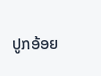ປູກອ້ອຍ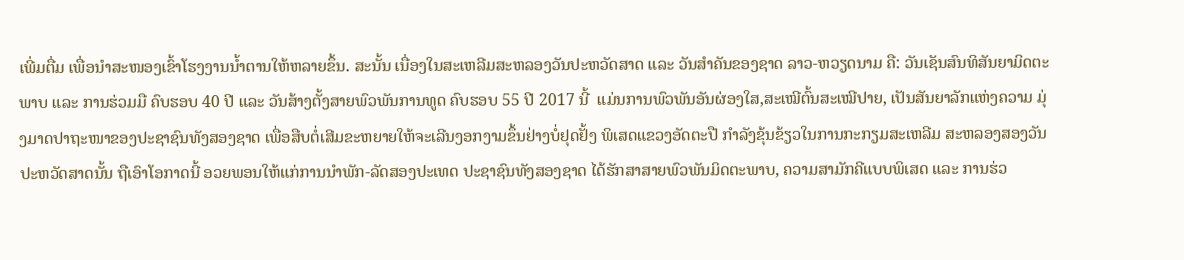ເພີ່ມຕື່ມ ເພື່ອນຳສະໜອງເຂົ້າໂຮງງານນ້ຳຕານໃຫ້ຫລາຍຂຶ້ນ. ສະນັ້ນ ເນື່ອງໃນສະເຫລີມສະຫລອງວັນປະຫວັດສາດ ແລະ ວັນສຳຄັນຂອງຊາດ ລາວ-ຫວຽດນາມ ຄື: ວັນເຊັນສົນທິສັນຍາມິດຕະພາບ ແລະ ການຮ່ວມມື ຄົບຮອບ 40 ປີ ແລະ ວັນສ້າງຕັ້ງສາຍພົວພັນການທູດ ຄົບຮອບ 55 ປີ 2017 ນີ້  ແມ່ນການພົວພັນອັນຜ່ອງໃສ,ສະເໝີຕົ້ນສະເໝີປາຍ, ເປັນສັນຍາລັກແຫ່ງຄວາມ ມຸ່ງມາດປາຖະໜາຂອງປະຊາຊົນທັງສອງຊາດ ເພື່ອສືບຕໍ່ເສີມຂະຫຍາຍໃຫ້ຈະເລີນງອກງາມຂຶ້ນຢ່າງບໍ່ຢຸດຢັ້ງ ພິເສດແຂວງອັດຕະປື ກຳລັງຂຸ້ນຂ້ຽວໃນການກະກຽມສະເຫລີມ ສະຫລອງສອງວັນປະຫວັດສາດນັ້ນ ຖືເອົາໂອກາດນີ້ ອວຍພອນໃຫ້ແກ່ການນໍາພັກ-ລັດສອງປະເທດ ປະຊາຊົນທັງສອງຊາດ ໄດ້ຮັກສາສາຍພົວພັນມິດຕະພາບ, ຄວາມສາມັກຄີແບບພິເສດ ແລະ ການຮ່ວ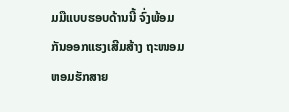ມມືແບບຮອບດ້ານນີ້ ຈົ່ງພ້ອມກັນອອກແຮງເສີມສ້າງ ຖະໜອມຫອມຮັກສາຍ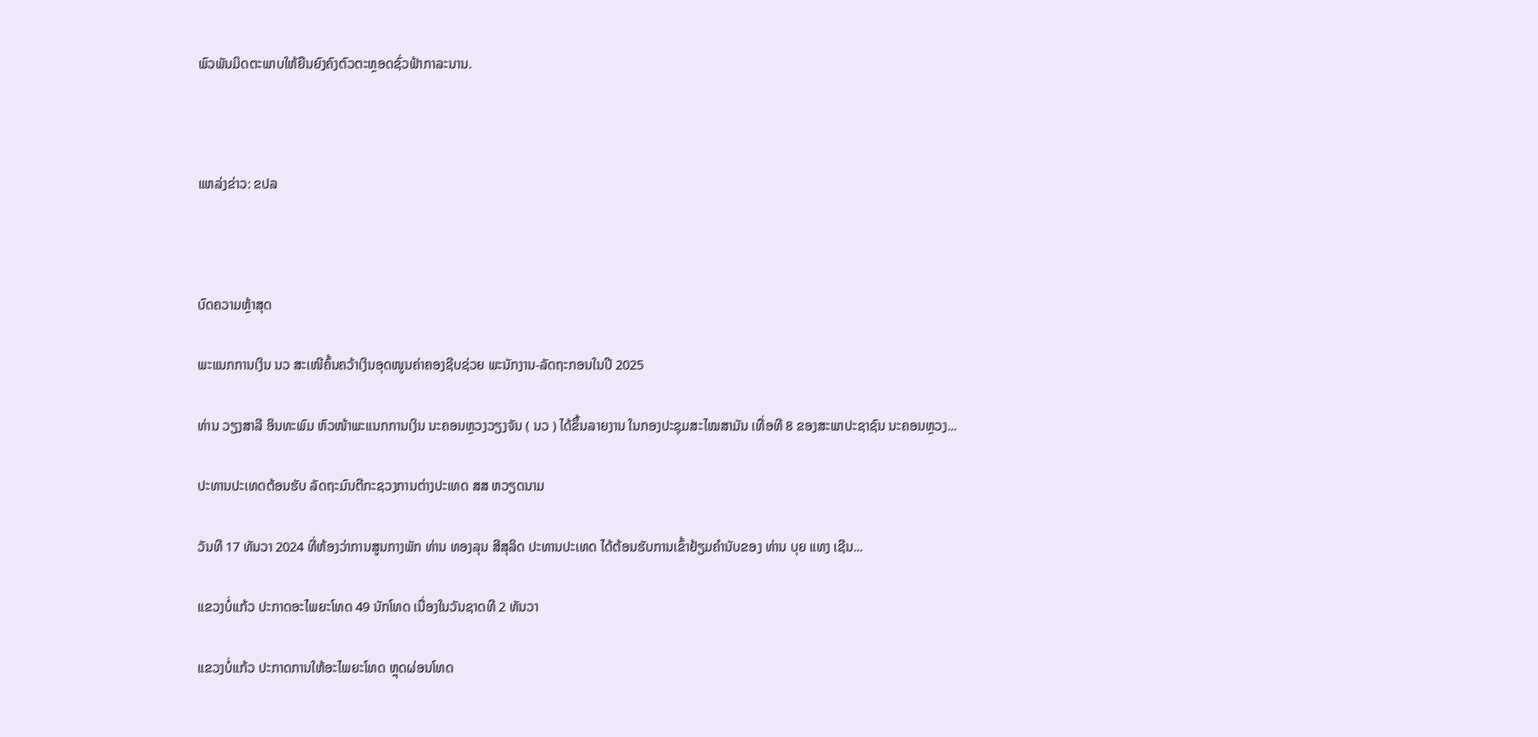ພົວພັນມິດຕະພາບໃຫ້ຍືນຍົງຄົງຕົວຕະຫຼອດຊົ່ວຟ້າກາລະນານ.



ແຫລ່ງຂ່າວ: ຂປລ



ບົດຄວາມຫຼ້າສຸດ

ພະແນກການເງິນ ນວ ສະເໜີຄົ້ນຄວ້າເງິນອຸດໜູນຄ່າຄອງຊີບຊ່ວຍ ພະນັກງານ-ລັດຖະກອນໃນປີ 2025

ທ່ານ ວຽງສາລີ ອິນທະພົມ ຫົວໜ້າພະແນກການເງິນ ນະຄອນຫຼວງວຽງຈັນ ( ນວ ) ໄດ້ຂຶ້ນລາຍງານ ໃນກອງປະຊຸມສະໄໝສາມັນ ເທື່ອທີ 8 ຂອງສະພາປະຊາຊົນ ນະຄອນຫຼວງ...

ປະທານປະເທດຕ້ອນຮັບ ລັດຖະມົນຕີກະຊວງການຕ່າງປະເທດ ສສ ຫວຽດນາມ

ວັນທີ 17 ທັນວາ 2024 ທີ່ຫ້ອງວ່າການສູນກາງພັກ ທ່ານ ທອງລຸນ ສີສຸລິດ ປະທານປະເທດ ໄດ້ຕ້ອນຮັບການເຂົ້າຢ້ຽມຄຳນັບຂອງ ທ່ານ ບຸຍ ແທງ ເຊີນ...

ແຂວງບໍ່ແກ້ວ ປະກາດອະໄພຍະໂທດ 49 ນັກໂທດ ເນື່ອງໃນວັນຊາດທີ 2 ທັນວາ

ແຂວງບໍ່ແກ້ວ ປະກາດການໃຫ້ອະໄພຍະໂທດ ຫຼຸດຜ່ອນໂທດ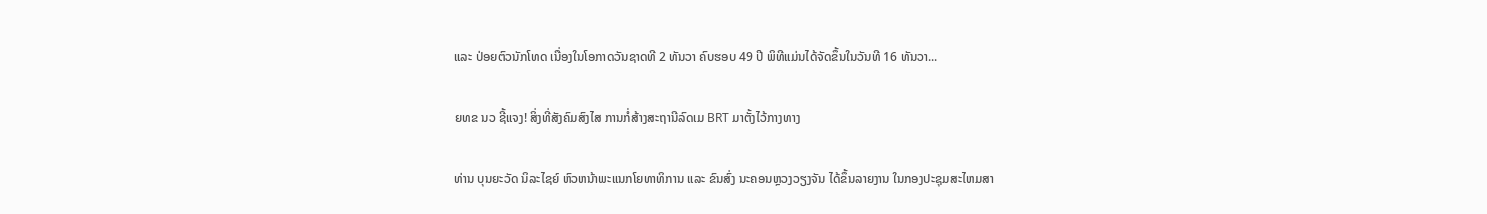ແລະ ປ່ອຍຕົວນັກໂທດ ເນື່ອງໃນໂອກາດວັນຊາດທີ 2 ທັນວາ ຄົບຮອບ 49 ປີ ພິທີແມ່ນໄດ້ຈັດຂຶ້ນໃນວັນທີ 16 ທັນວາ...

ຍທຂ ນວ ຊີ້ແຈງ! ສິ່ງທີ່ສັງຄົມສົງໄສ ການກໍ່ສ້າງສະຖານີລົດເມ BRT ມາຕັ້ງໄວ້ກາງທາງ

ທ່ານ ບຸນຍະວັດ ນິລະໄຊຍ໌ ຫົວຫນ້າພະແນກໂຍທາທິການ ແລະ ຂົນສົ່ງ ນະຄອນຫຼວງວຽງຈັນ ໄດ້ຂຶ້ນລາຍງານ ໃນກອງປະຊຸມສະໄຫມສາ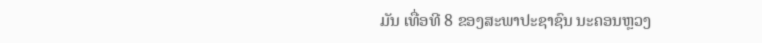ມັນ ເທື່ອທີ 8 ຂອງສະພາປະຊາຊົນ ນະຄອນຫຼວງ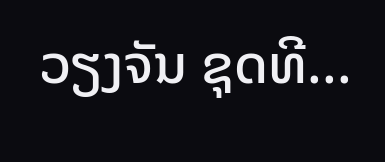ວຽງຈັນ ຊຸດທີ...